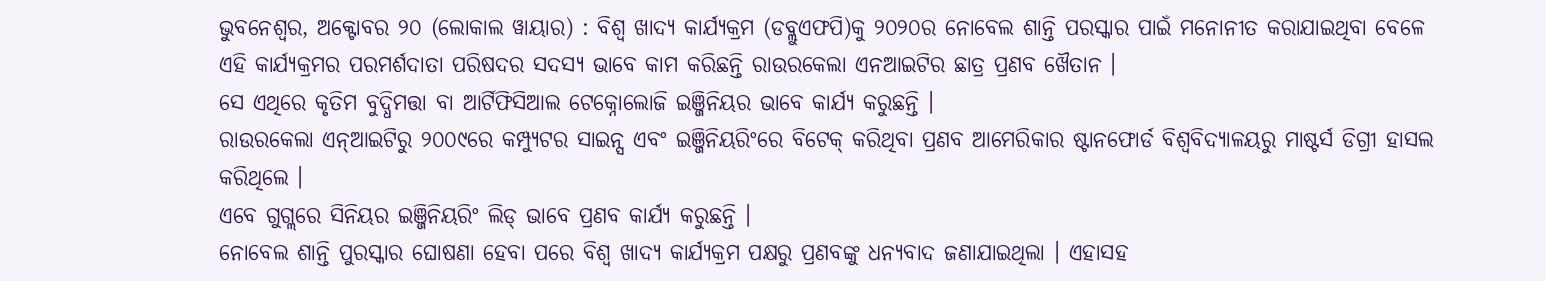ଭୁବନେଶ୍ୱର, ଅକ୍ଟୋବର ୨୦ (ଲୋକାଲ ୱାୟାର) : ବିଶ୍ୱ ଖାଦ୍ୟ କାର୍ଯ୍ୟକ୍ରମ (ଡବ୍ଲୁଏଫପି)କୁ ୨୦୨୦ର ନୋବେଲ ଶାନ୍ତି ପରସ୍କାର ପାଇଁ ମନୋନୀତ କରାଯାଇଥିବା ବେଳେ ଏହି କାର୍ଯ୍ୟକ୍ରମର ପରମର୍ଶଦାତା ପରିଷଦର ସଦସ୍ୟ ଭାବେ କାମ କରିଛନ୍ତି ରାଉରକେଲା ଏନଆଇଟିର ଛାତ୍ର ପ୍ରଣବ ଖୈତାନ ।
ସେ ଏଥିରେ କୃତିମ ବୁଦ୍ଧିମତ୍ତା ବା ଆର୍ଟିଫିସିଆଲ ଟେକ୍ନୋଲୋଜି ଇଞ୍ଜିନିୟର ଭାବେ କାର୍ଯ୍ୟ କରୁଛନ୍ତି ।
ରାଉରକେଲା ଏନ୍ଆଇଟିରୁ ୨୦୦୯ରେ କମ୍ପ୍ୟୁଟର ସାଇନ୍ସ ଏବଂ ଇଞ୍ଜିନିୟରିଂରେ ବିଟେକ୍ କରିଥିବା ପ୍ରଣବ ଆମେରିକାର ଷ୍ଟାନଫୋର୍ଡ ବିଶ୍ୱବିଦ୍ୟାଳୟରୁ ମାଷ୍ଟର୍ସ ଡିଗ୍ରୀ ହାସଲ କରିଥିଲେ ।
ଏବେ ଗୁଗ୍ଲରେ ସିନିୟର ଇଞ୍ଜିନିୟରିଂ ଲିଡ୍ ଭାବେ ପ୍ରଣବ କାର୍ଯ୍ୟ କରୁଛନ୍ତି ।
ନୋବେଲ ଶାନ୍ତି ପୁରସ୍କାର ଘୋଷଣା ହେବା ପରେ ବିଶ୍ୱ ଖାଦ୍ୟ କାର୍ଯ୍ୟକ୍ରମ ପକ୍ଷରୁ ପ୍ରଣବଙ୍କୁ ଧନ୍ୟବାଦ ଜଣାଯାଇଥିଲା । ଏହାସହ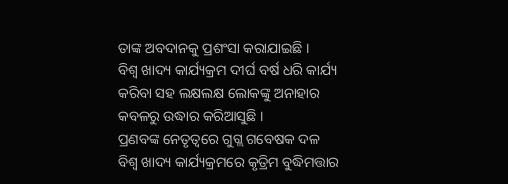ତାଙ୍କ ଅବଦାନକୁ ପ୍ରଶଂସା କରାଯାଇଛି ।
ବିଶ୍ୱ ଖାଦ୍ୟ କାର୍ଯ୍ୟକ୍ରମ ଦୀର୍ଘ ବର୍ଷ ଧରି କାର୍ଯ୍ୟ କରିବା ସହ ଲକ୍ଷଲକ୍ଷ ଲୋକଙ୍କୁ ଅନାହାର କବଳରୁ ଉଦ୍ଧାର କରିଆସୁଛି ।
ପ୍ରଣବଙ୍କ ନେତୃତ୍ୱରେ ଗୁଗ୍ଲ ଗବେଷକ ଦଳ ବିଶ୍ୱ ଖାଦ୍ୟ କାର୍ଯ୍ୟକ୍ରମରେ କୃତ୍ରିମ ବୁଦ୍ଧିମତ୍ତାର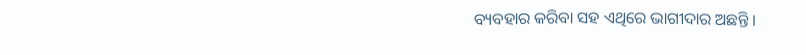ବ୍ୟବହାର କରିବା ସହ ଏଥିରେ ଭାଗୀଦାର ଅଛନ୍ତି ।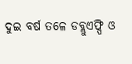ଦୁଇ ବର୍ଷ ତଳେ ଡବ୍ଲୁଏଫ୍ପି ଓ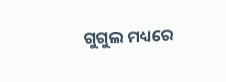ଗୁଗୁଲ ମଧ୍ୟରେ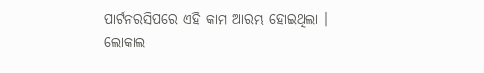ପାର୍ଟନରସିପରେ ଏହି କାମ ଆରମ୍ଭ ହୋଇଥିଲା ।
ଲୋକାଲ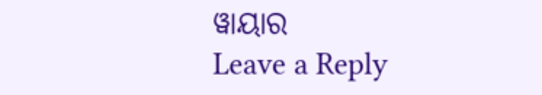ୱାୟାର
Leave a Reply